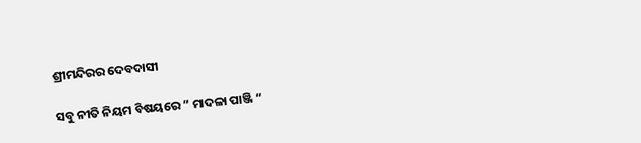ଶ୍ରୀମନ୍ଦିରର ଦେବଦାସୀ

ସବୁ ନୀତି ନିୟମ ବିଷୟରେ ” ମାଦଳା ପାଞ୍ଜି “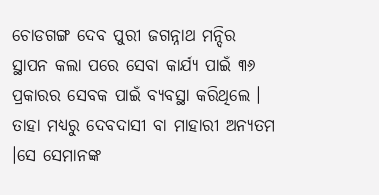ଚୋଡଗଙ୍ଗ ଦେବ ପୁରୀ ଜଗନ୍ନାଥ ମନ୍ଦିର ସ୍ଥାପନ କଲା ପରେ ସେବା କାର୍ଯ୍ୟ ପାଇଁ ୩୬ ପ୍ରକାରର ସେବକ ପାଇଁ ବ୍ୟବସ୍ଥା କରିଥିଲେ । ତାହା ମଧ୍ୟରୁ ଦେବଦାସୀ ବା ମାହାରୀ ଅନ୍ୟତମ ।ସେ ସେମାନଙ୍କ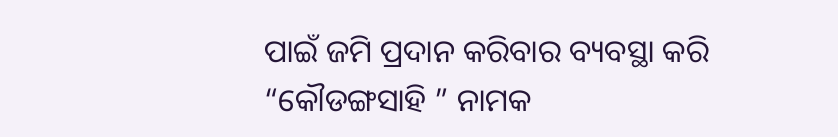ପାଇଁ ଜମି ପ୍ରଦାନ କରିବାର ବ୍ୟବସ୍ଥା କରି “କୌଡଙ୍ଗସାହି ” ନାମକ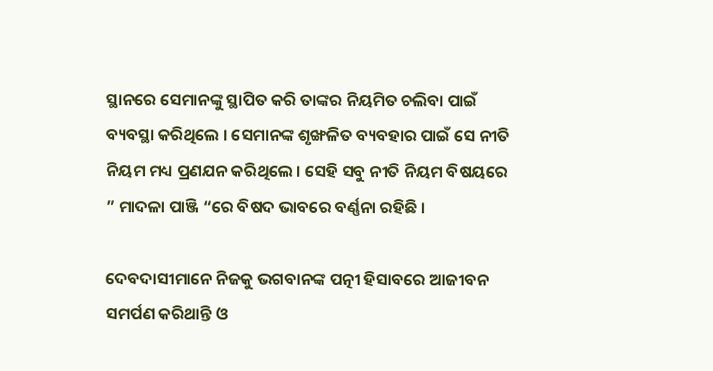ସ୍ଥାନରେ ସେମାନଙ୍କୁ ସ୍ଥାପିତ କରି ତାଙ୍କର ନିୟମିତ ଚଲିବା ପାଇଁ ବ୍ୟବସ୍ଥା କରିଥିଲେ । ସେମାନଙ୍କ ଶୃଙ୍ଖଳିତ ବ୍ୟବହାର ପାଇଁ ସେ ନୀତି ନିୟମ ମଧ୍ୟ ପ୍ରଣଯନ କରିଥିଲେ । ସେହି ସବୁ ନୀତି ନିୟମ ବିଷୟରେ ” ମାଦଳା ପାଞ୍ଜି “ରେ ବିଷଦ ଭାବରେ ବର୍ଣ୍ଣନା ରହିଛି ।

ଦେବଦାସୀମାନେ ନିଜକୁ ଭଗବାନଙ୍କ ପତ୍ନୀ ହିସାବରେ ଆଜୀବନ ସମର୍ପଣ କରିଥାନ୍ତି ଓ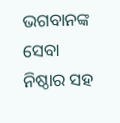ଭଗବାନଙ୍କ ସେବା ନିଷ୍ଠାର ସହ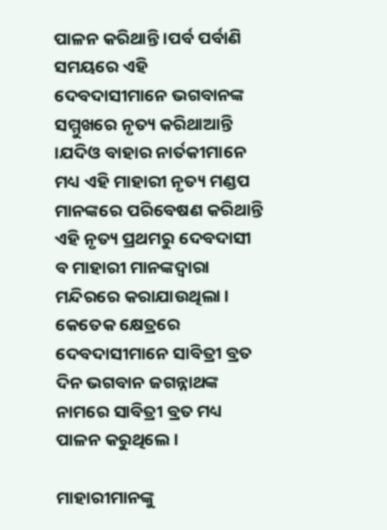ପାଳନ କରିଥାନ୍ତି ।ପର୍ବ ପର୍ବାଣି ସମୟରେ ଏହି ଦେବଦାସୀମାନେ ଭଗବାନଙ୍କ ସମ୍ମୁଖରେ ନୃତ୍ୟ କରିଥାଆନ୍ତି ।ଯଦିଓ ବାହାର ନାର୍ତକୀମାନେ ମଧ୍ୟ ଏହି ମାହାରୀ ନୃତ୍ୟ ମଣ୍ଡପ ମାନଙ୍କରେ ପରିବେଷଣ କରିଥାନ୍ତି ଏହି ନୃତ୍ୟ ପ୍ରଥମରୁ ଦେବଦାସୀ ବ ମାହାରୀ ମାନଙ୍କଦ୍ୱାରା ମନ୍ଦିରରେ କରାଯାଉଥିଲା । କେତେକ କ୍ଷେତ୍ରରେ ଦେବଦାସୀମାନେ ସାବିତ୍ରୀ ବ୍ରତ ଦିନ ଭଗବାନ ଜଗନ୍ନାଥଙ୍କ ନାମରେ ସାବିତ୍ରୀ ବ୍ରତ ମଧ୍ୟ ପାଳନ କରୁଥିଲେ ।

ମାହାରୀମାନଙ୍କୁ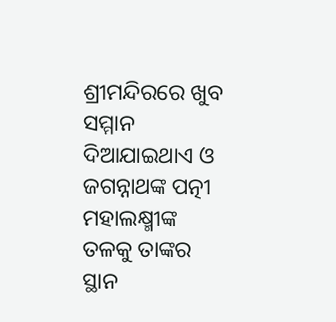ଶ୍ରୀମନ୍ଦିରରେ ଖୁବ ସମ୍ମାନ ଦିଆଯାଇଥାଏ ଓ ଜଗନ୍ନାଥଙ୍କ ପତ୍ନୀ ମହାଲକ୍ଷ୍ମୀଙ୍କ ତଳକୁ ତାଙ୍କର ସ୍ଥାନ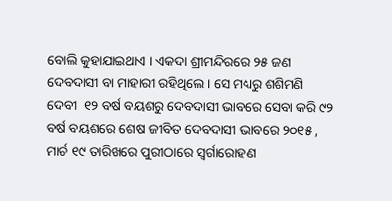ବୋଲି କୁହାଯାଇଥାଏ । ଏକଦା ଶ୍ରୀମନ୍ଦିରରେ ୨୫ ଜଣ ଦେବଦାସୀ ବା ମାହାରୀ ରହିଥିଲେ । ସେ ମଧ୍ୟରୁ ଶଶିମଣି ଦେବୀ  ୧୨ ବର୍ଷ ବୟଶରୁ ଦେବଦାସୀ ଭାବରେ ସେବା କରି ୯୨ ବର୍ଷ ବୟଶରେ ଶେଷ ଜୀବିତ ଦେବଦାସୀ ଭାବରେ ୨୦୧୫ , ମାର୍ଚ ୧୯ ତାରିଖରେ ପୁରୀଠାରେ ସ୍ୱର୍ଗାରୋହଣ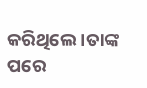କରିଥିଲେ ।ତାଙ୍କ ପରେ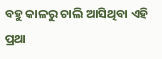ବହୁ କାଳରୁ ଚାଲି ଆସିଥିବା ଏହି ପ୍ରଥା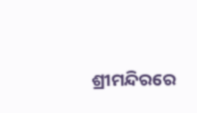ଶ୍ରୀମନ୍ଦିରରେ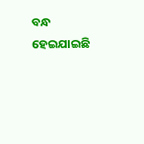ବନ୍ଧ ହେଇଯାଇଛି